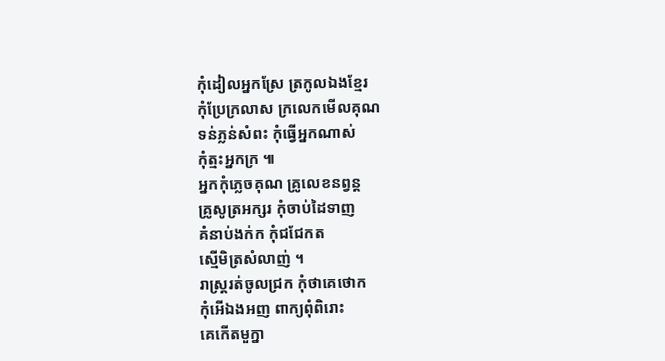កុំដៀលអ្នកស្រែ ត្រកូលឯងខ្មែរ
កុំប្រែក្រលាស ក្រលេកមើលគុណ
ទន់ភ្លន់សំពះ កុំធើ្វអ្នកណាស់
កុំត្មះអ្នកក្រ ៕
អ្នកកុំភ្លេចគុណ គ្រូលេខនព្វន្ត
គ្រូសូត្រអក្សរ កុំចាប់ដៃទាញ
គំនាប់ងក់ក កុំជជែកត
ស្មើមិត្រសំលាញ់ ។
រាស្ត្ររត់ចូលជ្រក កុំថាគេថោក
កុំអើឯងអញ ពាក្យពុំពិរោះ
គេកើតមួក្នា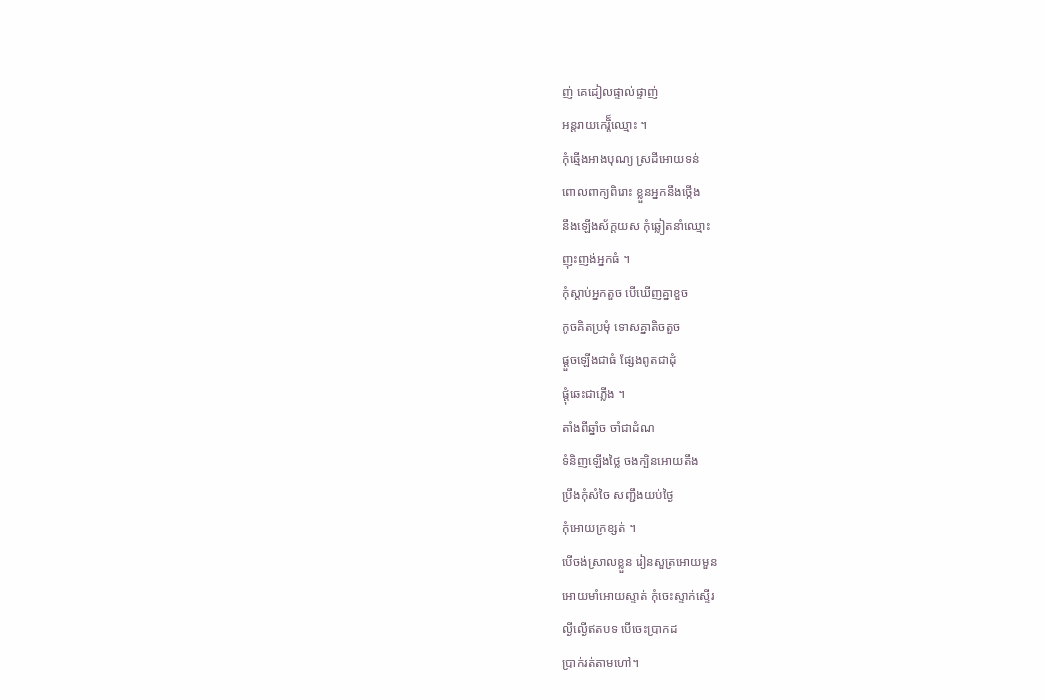ញ់ គេដៀលផ្ទាល់ផ្ទាញ់
អន្តរាយកេរ្តិ៏ឈ្មោះ ។
កុំឆ្មើងអាងបុណ្យ ស្រដីអោយទន់
ពោលពាក្យពិរោះ ខ្លួនអ្នកនឹងថ្កើង
នឹងឡើងស័ក្តយស កុំឆ្លៀតនាំឈ្មោះ
ញុះញង់អ្នកធំ ។
កុំស្តាប់អ្នកតួច បើឃើញគ្នាខួច
កូចគិតប្រមុំ ទោសគ្នាតិចតួច
ផ្តួចឡើងជាធំ ផ្សែងពូតជាដុំ
ផ្តុំឆេះជាភ្លើង ។
តាំងពីឆ្នាំច ចាំជាដំណ
ទំនិញឡើងថ្លៃ ចងក្បិនអោយតឹង
ប្រឹងកុំសំចៃ សញ្ជឹងយប់ថ្ងៃ
កុំអោយក្រខ្សត់ ។
បើចង់ស្រាលខ្លួន រៀនសួត្រអោយមួន
អោយមាំអោយស្ទាត់ កុំចេះស្ទាក់ស្ទើរ
ល្ងីល្ងើឥតបទ បើចេះប្រាកដ
ប្រាក់រត់តាមហៅ។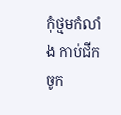កុំថ្មមកំលាំង កាប់ជីកចូក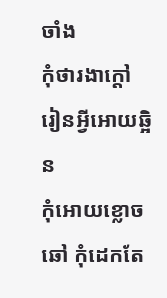ចាំង
កុំថារងាក្តៅ រៀនអ្វីអោយឆ្អិន
កុំអោយខ្លោចឆៅ កុំដេកតែ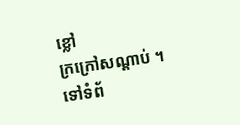ខ្លៅ
ក្រក្រៅសណ្តាប់ ។
ទៅទំព័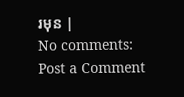រមុន |
No comments:
Post a Comment